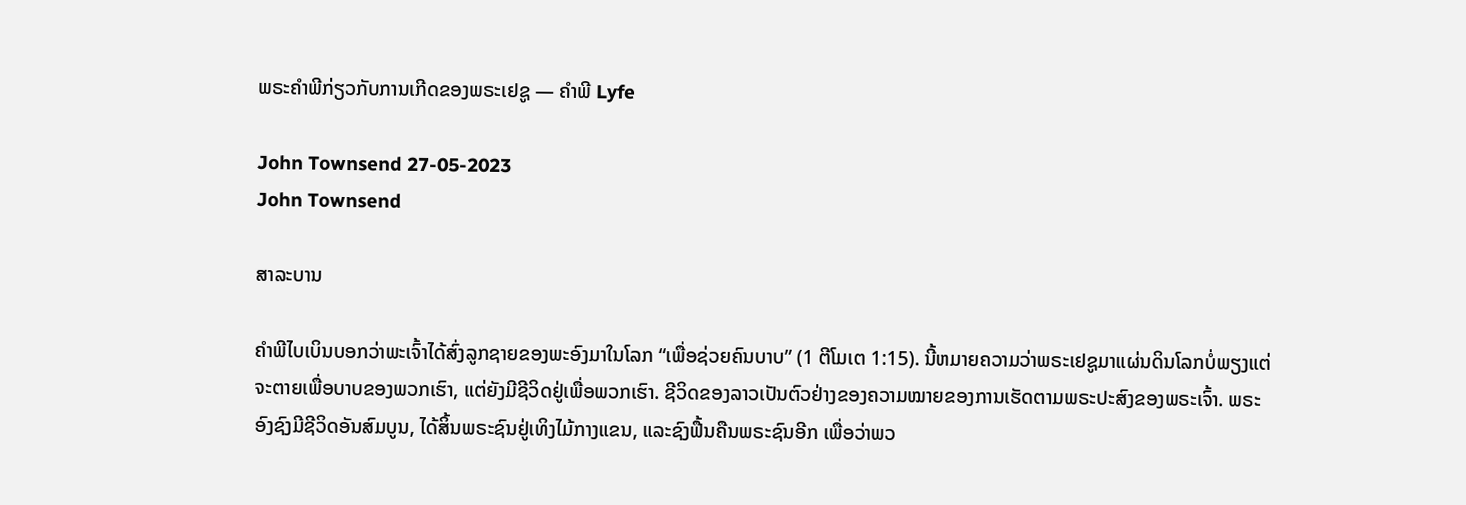ພຣະຄໍາພີກ່ຽວກັບການເກີດຂອງພຣະເຢຊູ — ຄໍາພີ Lyfe

John Townsend 27-05-2023
John Townsend

ສາລະບານ

ຄຳພີໄບເບິນບອກວ່າພະເຈົ້າໄດ້ສົ່ງລູກຊາຍຂອງພະອົງມາໃນໂລກ “ເພື່ອຊ່ວຍຄົນບາບ” (1 ຕີໂມເຕ 1:15). ນີ້ຫມາຍຄວາມວ່າພຣະເຢຊູມາແຜ່ນດິນໂລກບໍ່ພຽງແຕ່ຈະຕາຍເພື່ອບາບຂອງພວກເຮົາ, ແຕ່ຍັງມີຊີວິດຢູ່ເພື່ອພວກເຮົາ. ຊີວິດຂອງລາວເປັນຕົວຢ່າງຂອງຄວາມໝາຍຂອງການເຮັດຕາມພຣະປະສົງຂອງພຣະເຈົ້າ. ພຣະອົງຊົງມີຊີວິດອັນສົມບູນ, ໄດ້ສິ້ນພຣະຊົນຢູ່ເທິງໄມ້ກາງແຂນ, ແລະຊົງຟື້ນຄືນພຣະຊົນອີກ ເພື່ອວ່າພວ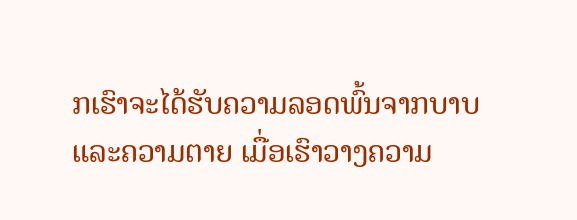ກເຮົາຈະໄດ້ຮັບຄວາມລອດພົ້ນຈາກບາບແລະຄວາມຕາຍ ເມື່ອເຮົາວາງຄວາມ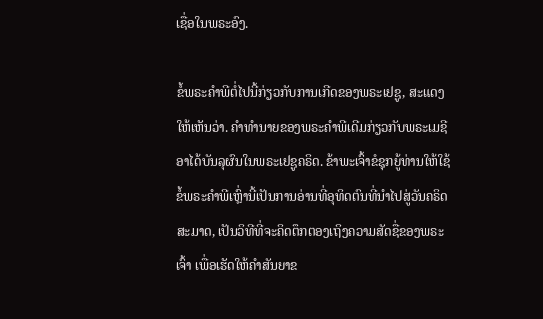ເຊື່ອໃນພຣະອົງ.

ຂໍ້ພຣະຄຳພີຕໍ່ໄປນີ້ກ່ຽວກັບການເກີດຂອງພຣະເຢຊູ, ສະແດງໃຫ້ເຫັນວ່າ. ຄໍາທໍານາຍຂອງພຣະຄໍາພີເດີມກ່ຽວກັບພຣະເມຊີອາໄດ້ບັນລຸຜົນໃນພຣະເຢຊູຄຣິດ. ຂ້າພະເຈົ້າຂໍຊຸກຍູ້ທ່ານໃຫ້ໃຊ້ຂໍ້ພຣະຄຳພີເຫຼົ່ານີ້ເປັນການອ່ານທີ່ອຸທິດຕົນທີ່ນຳໄປສູ່ວັນຄຣິດສະມາດ, ເປັນວິທີທີ່ຈະຄິດຕຶກຕອງເຖິງຄວາມສັດຊື່ຂອງພຣະເຈົ້າ ເພື່ອເຮັດໃຫ້ຄຳສັນຍາຂ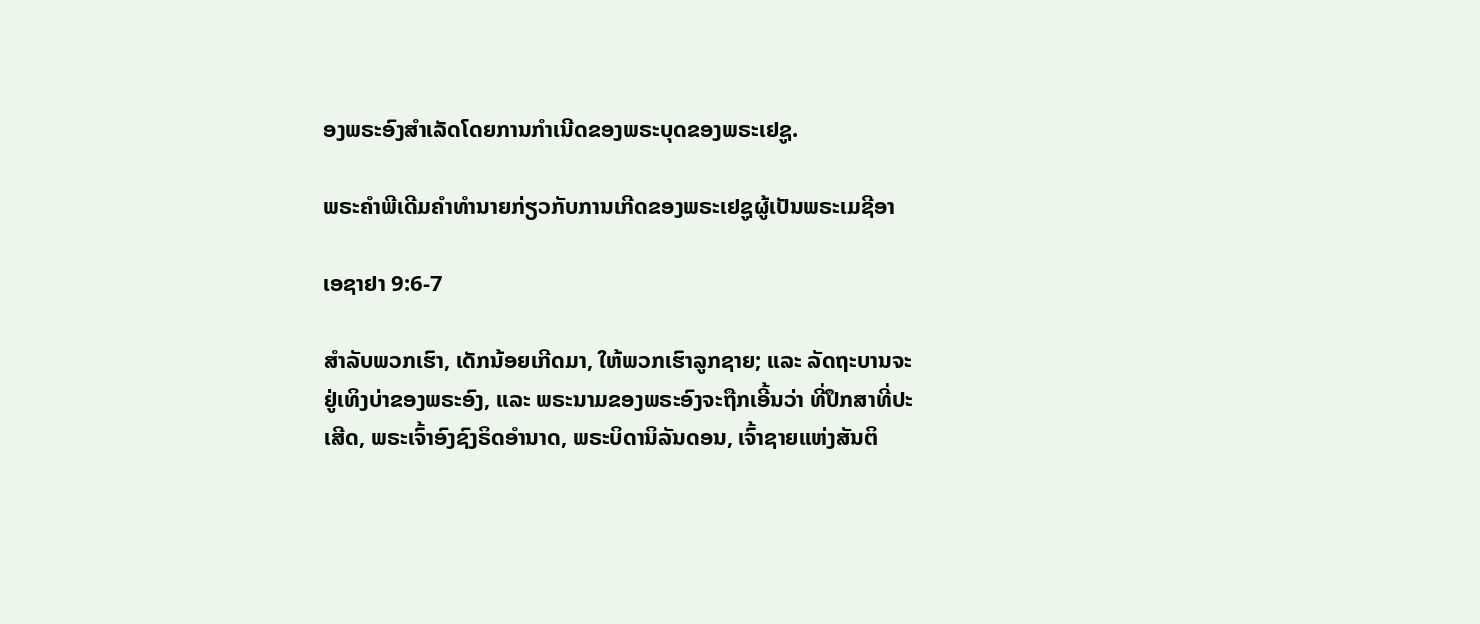ອງພຣະອົງສຳເລັດໂດຍການກຳເນີດຂອງພຣະບຸດຂອງພຣະເຢຊູ.

ພຣະຄໍາພີເດີມຄໍາທໍານາຍກ່ຽວກັບການເກີດຂອງພຣະເຢຊູຜູ້ເປັນພຣະເມຊີອາ

ເອຊາຢາ 9:6-7

ສໍາລັບພວກເຮົາ, ເດັກນ້ອຍເກີດມາ, ໃຫ້ພວກເຮົາລູກຊາຍ; ແລະ ລັດຖະບານຈະຢູ່ເທິງບ່າຂອງພຣະອົງ, ແລະ ພຣະນາມຂອງພຣະອົງຈະຖືກເອີ້ນວ່າ ທີ່ປຶກສາທີ່ປະເສີດ, ພຣະເຈົ້າອົງຊົງຣິດອຳນາດ, ພຣະບິດານິລັນດອນ, ເຈົ້າຊາຍແຫ່ງສັນຕິ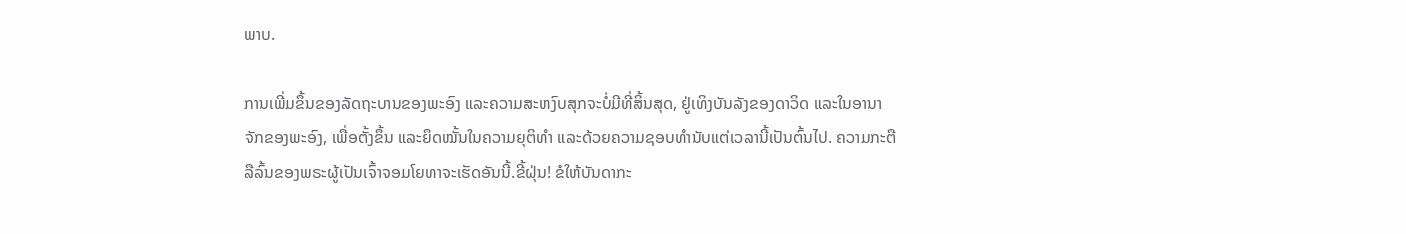ພາບ.

ການເພີ່ມຂຶ້ນຂອງລັດຖະບານຂອງພະອົງ ແລະຄວາມສະຫງົບສຸກຈະບໍ່ມີທີ່ສິ້ນສຸດ, ຢູ່ເທິງບັນລັງຂອງດາວິດ ແລະໃນອານາຈັກຂອງພະອົງ, ເພື່ອຕັ້ງຂຶ້ນ ແລະຍຶດໝັ້ນໃນຄວາມຍຸຕິທຳ ແລະດ້ວຍຄວາມຊອບທຳນັບແຕ່ເວລານີ້ເປັນຕົ້ນໄປ. ຄວາມກະຕືລືລົ້ນຂອງພຣະຜູ້ເປັນເຈົ້າຈອມໂຍທາຈະເຮັດອັນນີ້.ຂີ້ຝຸ່ນ! ຂໍໃຫ້ບັນດາກະ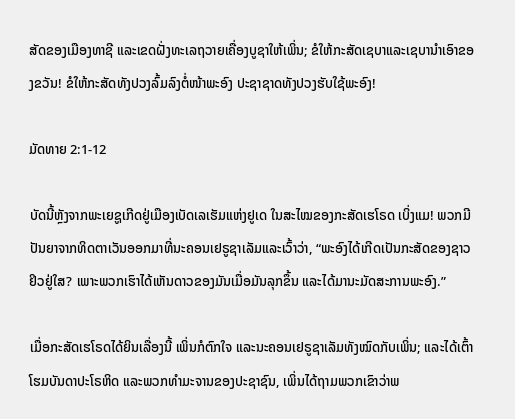ສັດຂອງເມືອງທາຊີ ແລະເຂດຝັ່ງທະເລຖວາຍເຄື່ອງບູຊາໃຫ້ເພິ່ນ; ຂໍໃຫ້ກະສັດເຊບາແລະເຊບານຳເອົາຂອງຂວັນ! ຂໍໃຫ້ກະສັດທັງປວງລົ້ມລົງຕໍ່ໜ້າພະອົງ ປະຊາຊາດທັງປວງຮັບໃຊ້ພະອົງ!

ມັດທາຍ 2:1-12

ບັດນີ້ຫຼັງຈາກພະເຍຊູເກີດຢູ່ເມືອງເບັດເລເຮັມແຫ່ງຢູເດ ໃນສະໄໝຂອງກະສັດເຮໂຣດ ເບິ່ງແມ! ພວກມີປັນຍາຈາກທິດຕາເວັນອອກມາທີ່ນະຄອນເຢຣູຊາເລັມແລະເວົ້າວ່າ, “ພະອົງໄດ້ເກີດເປັນກະສັດຂອງຊາວຢິວຢູ່ໃສ? ເພາະພວກເຮົາໄດ້ເຫັນດາວຂອງມັນເມື່ອມັນລຸກຂຶ້ນ ແລະໄດ້ມານະມັດສະການພະອົງ.”

ເມື່ອກະສັດເຮໂຣດໄດ້ຍິນເລື່ອງນີ້ ເພິ່ນກໍຕົກໃຈ ແລະນະຄອນເຢຣູຊາເລັມທັງໝົດກັບເພິ່ນ; ແລະໄດ້ເຕົ້າໂຮມບັນດາປະໂຣຫິດ ແລະພວກທຳມະຈານຂອງປະຊາຊົນ, ເພິ່ນໄດ້ຖາມພວກເຂົາວ່າພ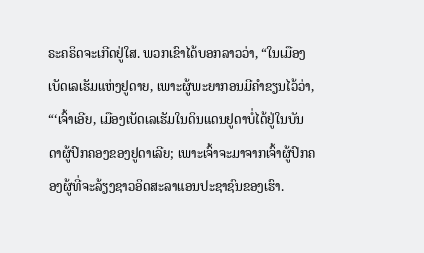ຣະຄຣິດຈະເກີດຢູ່ໃສ. ພວກເຂົາໄດ້ບອກລາວວ່າ, “ໃນເມືອງເບັດເລເຮັມແຫ່ງຢູດາຍ, ເພາະຜູ້ພະຍາກອນມີຄຳຂຽນໄວ້ວ່າ, “‘ເຈົ້າເອີຍ, ເມືອງເບັດເລເຮັມໃນດິນແດນຢູດາບໍ່ໄດ້ຢູ່ໃນບັນດາຜູ້ປົກຄອງຂອງຢູດາເລີຍ; ເພາະເຈົ້າຈະມາຈາກເຈົ້າຜູ້ປົກຄອງຜູ້ທີ່ຈະລ້ຽງຊາວອິດສະລາແອນປະຊາຊົນຂອງເຮົາ.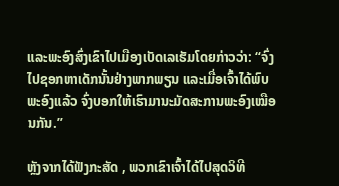ແລະພະອົງສົ່ງເຂົາໄປເມືອງເບັດເລເຮັມໂດຍກ່າວວ່າ: “ຈົ່ງໄປຊອກຫາເດັກນັ້ນຢ່າງພາກພຽນ ແລະເມື່ອເຈົ້າໄດ້ພົບພະອົງແລ້ວ ຈົ່ງບອກໃຫ້ເຮົາມານະມັດສະການພະອົງເໝືອນກັນ.”

ຫຼັງຈາກໄດ້ຟັງກະສັດ , ພວກເຂົາເຈົ້າໄດ້ໄປສຸດວິທີ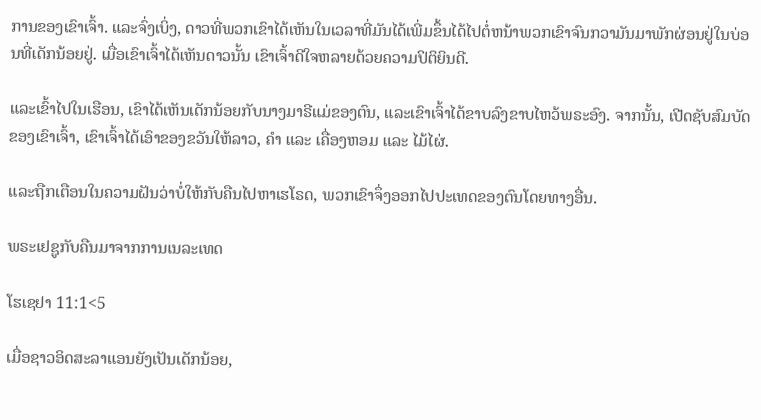ການຂອງເຂົາເຈົ້າ. ແລະຈົ່ງເບິ່ງ, ດາວທີ່ພວກເຂົາໄດ້ເຫັນໃນເວລາທີ່ມັນໄດ້ເພີ່ມຂຶ້ນໄດ້ໄປຕໍ່ຫນ້າພວກເຂົາຈົນກວາມັນມາພັກຜ່ອນຢູ່ໃນບ່ອນທີ່ເດັກນ້ອຍຢູ່. ເມື່ອເຂົາເຈົ້າໄດ້ເຫັນດາວນັ້ນ ເຂົາເຈົ້າດີໃຈຫລາຍດ້ວຍຄວາມປິຕິຍິນດີ.

ແລະເຂົ້າໄປໃນເຮືອນ, ເຂົາໄດ້ເຫັນເດັກນ້ອຍກັບນາງມາຣີແມ່ຂອງຕົນ, ແລະເຂົາເຈົ້າໄດ້ຂາບລົງຂາບໄຫວ້ພຣະອົງ. ຈາກນັ້ນ, ເປີດຊັບສົມບັດຂອງເຂົາເຈົ້າ, ເຂົາເຈົ້າໄດ້ເອົາຂອງຂວັນໃຫ້ລາວ, ຄຳ ແລະ ເຄື່ອງຫອມ ແລະ ໄມ້ໄຜ່.

ແລະຖືກເຕືອນໃນຄວາມຝັນວ່າບໍ່ໃຫ້ກັບຄືນໄປຫາເຮໂຣດ, ພວກເຂົາຈຶ່ງອອກໄປປະເທດຂອງຕົນໂດຍທາງອື່ນ.

ພຣະເຢຊູກັບຄືນມາຈາກການເນລະເທດ

ໂຮເຊຢາ 11:1<5

ເມື່ອຊາວອິດສະລາແອນຍັງເປັນເດັກນ້ອຍ,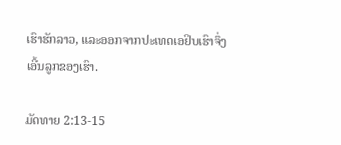ເຮົາຮັກລາວ, ແລະອອກຈາກປະເທດເອຢິບເຮົາຈຶ່ງເອີ້ນລູກຂອງເຮົາ.

ມັດທາຍ 2:13-15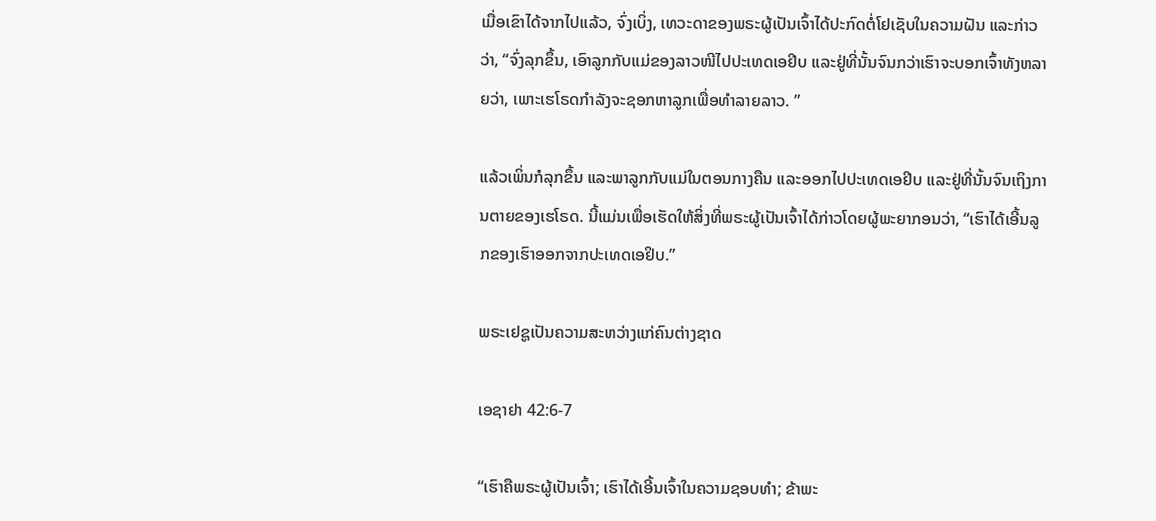ເມື່ອເຂົາໄດ້ຈາກໄປແລ້ວ, ຈົ່ງເບິ່ງ, ເທວະດາຂອງພຣະຜູ້ເປັນເຈົ້າໄດ້ປະກົດຕໍ່ໂຢເຊັບໃນຄວາມຝັນ ແລະກ່າວວ່າ, “ຈົ່ງລຸກຂຶ້ນ, ເອົາລູກກັບແມ່ຂອງລາວໜີໄປປະເທດເອຢິບ ແລະຢູ່ທີ່ນັ້ນຈົນກວ່າເຮົາຈະບອກເຈົ້າທັງຫລາຍວ່າ, ເພາະເຮໂຣດກຳລັງຈະຊອກຫາລູກເພື່ອທຳລາຍລາວ. ”

ແລ້ວເພິ່ນກໍລຸກຂຶ້ນ ແລະພາລູກກັບແມ່ໃນຕອນກາງຄືນ ແລະອອກໄປປະເທດເອຢິບ ແລະຢູ່ທີ່ນັ້ນຈົນເຖິງການຕາຍຂອງເຮໂຣດ. ນີ້ແມ່ນເພື່ອເຮັດໃຫ້ສິ່ງທີ່ພຣະຜູ້ເປັນເຈົ້າໄດ້ກ່າວໂດຍຜູ້ພະຍາກອນວ່າ, “ເຮົາໄດ້ເອີ້ນລູກຂອງເຮົາອອກຈາກປະເທດເອຢິບ.”

ພຣະເຢຊູເປັນຄວາມສະຫວ່າງແກ່ຄົນຕ່າງຊາດ

ເອຊາຢາ 42:6-7

“ເຮົາຄືພຣະຜູ້ເປັນເຈົ້າ; ເຮົາໄດ້ເອີ້ນເຈົ້າໃນຄວາມຊອບທຳ; ຂ້າພະ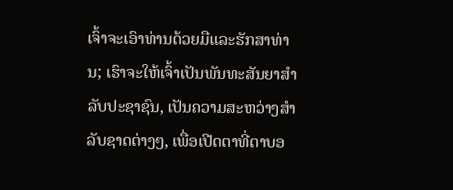ເຈົ້າຈະເອົາທ່ານດ້ວຍມືແລະຮັກສາທ່ານ; ເຮົາຈະໃຫ້ເຈົ້າເປັນພັນທະສັນຍາສຳລັບປະຊາຊົນ, ເປັນຄວາມສະຫວ່າງສຳລັບຊາດຕ່າງໆ, ເພື່ອເປີດຕາທີ່ຕາບອ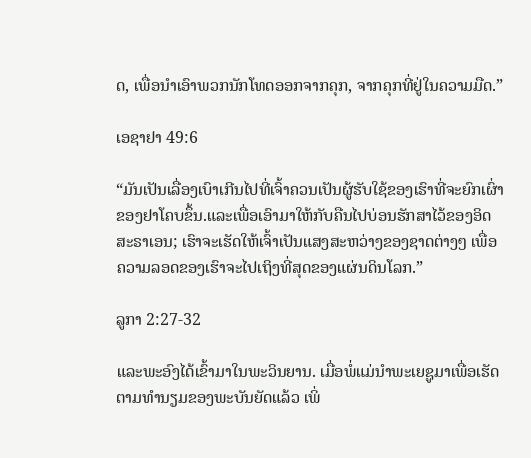ດ, ເພື່ອນຳເອົາພວກນັກໂທດອອກຈາກຄຸກ, ຈາກຄຸກທີ່ຢູ່ໃນຄວາມມືດ.”

ເອຊາຢາ 49:6

“ມັນເປັນເລື່ອງເບົາເກີນໄປທີ່ເຈົ້າຄວນເປັນຜູ້ຮັບໃຊ້ຂອງເຮົາທີ່ຈະຍົກເຜົ່າຂອງຢາໂຄບຂຶ້ນ.ແລະເພື່ອເອົາມາໃຫ້ກັບຄືນໄປບ່ອນຮັກສາໄວ້ຂອງອິດສະຣາເອນ; ເຮົາຈະເຮັດໃຫ້ເຈົ້າເປັນແສງສະຫວ່າງຂອງຊາດຕ່າງໆ ເພື່ອຄວາມລອດຂອງເຮົາຈະໄປເຖິງທີ່ສຸດຂອງແຜ່ນດິນໂລກ.”

ລູກາ 2:27-32

ແລະພະອົງໄດ້ເຂົ້າມາໃນພະວິນຍານ. ເມື່ອພໍ່ແມ່ນຳພະເຍຊູມາເພື່ອເຮັດຕາມທຳນຽມຂອງພະບັນຍັດແລ້ວ ເພິ່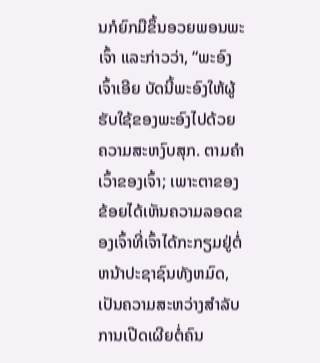ນກໍຍົກມືຂຶ້ນອວຍພອນພະເຈົ້າ ແລະກ່າວວ່າ, “ພະອົງເຈົ້າເອີຍ ບັດນີ້ພະອົງໃຫ້ຜູ້ຮັບໃຊ້ຂອງພະອົງໄປດ້ວຍຄວາມສະຫງົບສຸກ. ຕາມຄໍາເວົ້າຂອງເຈົ້າ; ເພາະຕາຂອງຂ້ອຍໄດ້ເຫັນຄວາມລອດຂອງເຈົ້າທີ່ເຈົ້າໄດ້ກະກຽມຢູ່ຕໍ່ຫນ້າປະຊາຊົນທັງຫມົດ, ເປັນຄວາມສະຫວ່າງສໍາລັບການເປີດເຜີຍຕໍ່ຄົນ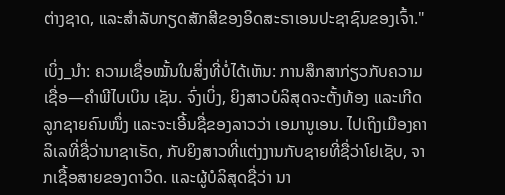ຕ່າງຊາດ, ແລະສໍາລັບກຽດສັກສີຂອງອິດສະຣາເອນປະຊາຊົນຂອງເຈົ້າ."

ເບິ່ງ_ນຳ: ຄວາມເຊື່ອໝັ້ນໃນສິ່ງທີ່ບໍ່ໄດ້ເຫັນ: ການສຶກສາກ່ຽວກັບຄວາມເຊື່ອ—ຄຳພີໄບເບິນ ເຊັນ. ຈົ່ງເບິ່ງ, ຍິງສາວບໍລິສຸດຈະຕັ້ງທ້ອງ ແລະເກີດລູກຊາຍຄົນໜຶ່ງ ແລະຈະເອີ້ນຊື່ຂອງລາວວ່າ ເອມານູເອນ. ໄປເຖິງເມືອງຄາລິເລທີ່ຊື່ວ່ານາຊາເຣັດ, ກັບຍິງສາວທີ່ແຕ່ງງານກັບຊາຍທີ່ຊື່ວ່າໂຢເຊັບ, ຈາກເຊື້ອສາຍຂອງດາວິດ. ແລະຜູ້ບໍລິສຸດຊື່ວ່າ ນາ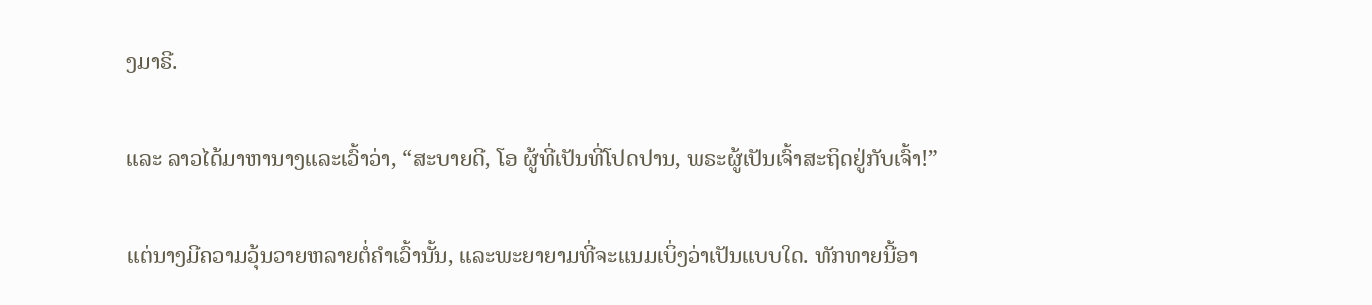ງມາຣີ.

ແລະ ລາວໄດ້ມາຫານາງແລະເວົ້າວ່າ, “ສະບາຍດີ, ໂອ ຜູ້ທີ່ເປັນທີ່ໂປດປານ, ພຣະຜູ້ເປັນເຈົ້າສະຖິດຢູ່ກັບເຈົ້າ!”

ແຕ່ນາງມີຄວາມວຸ້ນວາຍຫລາຍຕໍ່ຄຳເວົ້ານັ້ນ, ແລະພະຍາຍາມທີ່ຈະແນມເບິ່ງວ່າເປັນແບບໃດ. ທັກທາຍນີ້ອາ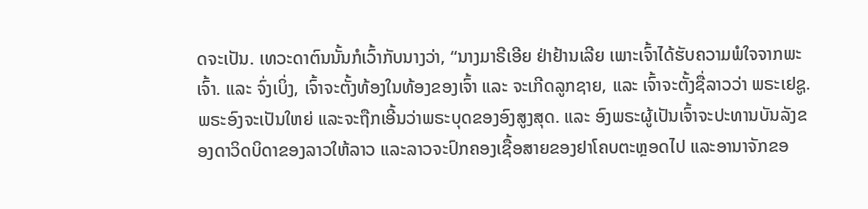ດຈະເປັນ. ເທວະດາຕົນນັ້ນກໍເວົ້າກັບນາງວ່າ, “ນາງມາຣີເອີຍ ຢ່າຢ້ານເລີຍ ເພາະເຈົ້າໄດ້ຮັບຄວາມພໍໃຈຈາກພະເຈົ້າ. ແລະ ຈົ່ງເບິ່ງ, ເຈົ້າຈະຕັ້ງທ້ອງໃນທ້ອງຂອງເຈົ້າ ແລະ ຈະເກີດລູກຊາຍ, ແລະ ເຈົ້າຈະຕັ້ງຊື່ລາວວ່າ ພຣະເຢຊູ. ພຣະອົງຈະເປັນໃຫຍ່ ແລະຈະຖືກເອີ້ນວ່າພຣະບຸດຂອງອົງສູງສຸດ. ແລະ ອົງພຣະຜູ້ເປັນເຈົ້າຈະປະທານບັນລັງຂອງດາວິດບິດາຂອງລາວໃຫ້ລາວ ແລະລາວຈະປົກຄອງເຊື້ອສາຍຂອງຢາໂຄບຕະຫຼອດໄປ ແລະອານາຈັກຂອ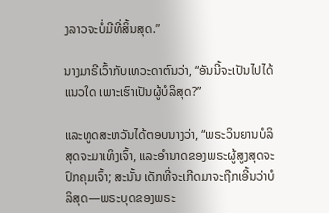ງລາວຈະບໍ່ມີທີ່ສິ້ນສຸດ.”

ນາງມາຣີເວົ້າກັບເທວະດາຕົນວ່າ, “ອັນນີ້ຈະເປັນໄປໄດ້ແນວໃດ ເພາະເຮົາເປັນຜູ້ບໍລິສຸດ?”

ແລະທູດສະຫວັນໄດ້ຕອບນາງວ່າ, “ພຣະວິນຍານບໍລິສຸດຈະມາເທິງເຈົ້າ, ແລະອຳນາດຂອງພຣະຜູ້ສູງສຸດຈະປົກຄຸມເຈົ້າ; ສະນັ້ນ ເດັກທີ່ຈະເກີດມາຈະຖືກເອີ້ນວ່າບໍລິສຸດ—ພຣະບຸດຂອງພຣະ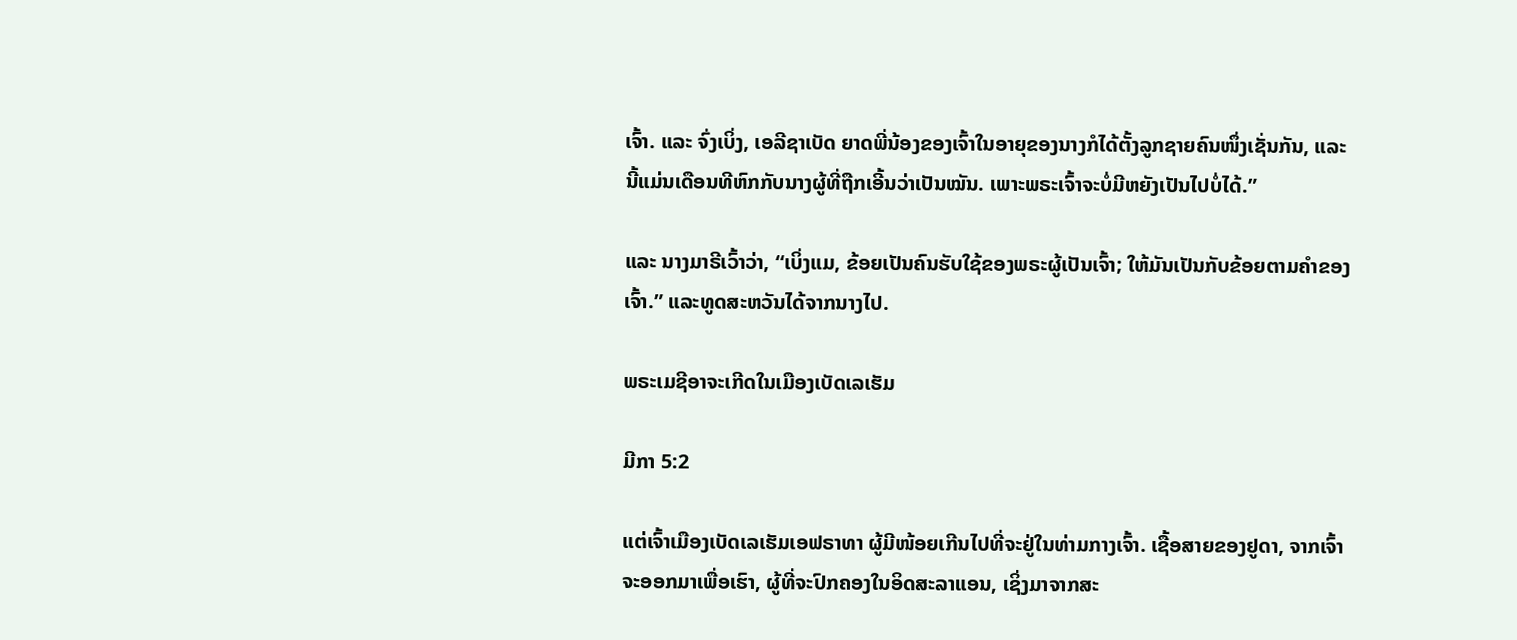ເຈົ້າ. ແລະ ຈົ່ງເບິ່ງ, ເອລີຊາເບັດ ຍາດພີ່ນ້ອງຂອງເຈົ້າໃນອາຍຸຂອງນາງກໍໄດ້ຕັ້ງລູກຊາຍຄົນໜຶ່ງເຊັ່ນກັນ, ແລະ ນີ້ແມ່ນເດືອນທີຫົກກັບນາງຜູ້ທີ່ຖືກເອີ້ນວ່າເປັນໝັນ. ເພາະພຣະເຈົ້າຈະບໍ່ມີຫຍັງເປັນໄປບໍ່ໄດ້.”

ແລະ ນາງມາຣີເວົ້າວ່າ, “ເບິ່ງແມ, ຂ້ອຍເປັນຄົນຮັບໃຊ້ຂອງພຣະຜູ້ເປັນເຈົ້າ; ໃຫ້ມັນເປັນກັບຂ້ອຍຕາມຄຳຂອງເຈົ້າ.” ແລະທູດສະຫວັນໄດ້ຈາກນາງໄປ.

ພຣະເມຊີອາຈະເກີດໃນເມືອງເບັດເລເຮັມ

ມີກາ 5:2

ແຕ່ເຈົ້າເມືອງເບັດເລເຮັມເອຟຣາທາ ຜູ້ມີໜ້ອຍເກີນໄປທີ່ຈະຢູ່ໃນທ່າມກາງເຈົ້າ. ເຊື້ອສາຍຂອງຢູດາ, ຈາກເຈົ້າຈະອອກມາເພື່ອເຮົາ, ຜູ້ທີ່ຈະປົກຄອງໃນອິດສະລາແອນ, ເຊິ່ງມາຈາກສະ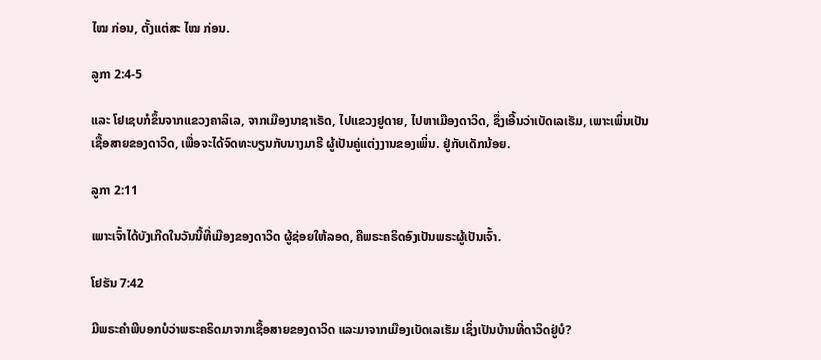ໄໝ ກ່ອນ, ຕັ້ງແຕ່ສະ ໄໝ ກ່ອນ.

ລູກາ 2:4-5

ແລະ ໂຢເຊບກໍຂຶ້ນຈາກແຂວງຄາລິເລ, ຈາກເມືອງນາຊາເຣັດ, ໄປແຂວງຢູດາຍ, ໄປຫາເມືອງດາວິດ, ຊຶ່ງເອີ້ນວ່າເບັດເລເຮັມ, ເພາະເພິ່ນເປັນເຊື້ອສາຍຂອງດາວິດ, ເພື່ອຈະໄດ້ຈົດທະບຽນກັບນາງມາຣີ ຜູ້ເປັນຄູ່ແຕ່ງງານຂອງເພິ່ນ. ຢູ່ກັບເດັກນ້ອຍ.

ລູກາ 2:11

ເພາະເຈົ້າໄດ້ບັງເກີດໃນວັນນີ້ທີ່ເມືອງຂອງດາວິດ ຜູ້ຊ່ອຍໃຫ້ລອດ, ຄືພຣະຄຣິດອົງເປັນພຣະຜູ້ເປັນເຈົ້າ.

ໂຢຮັນ 7:42

ມີພຣະຄຳພີບອກບໍວ່າພຣະຄຣິດມາຈາກເຊື້ອສາຍຂອງດາວິດ ແລະມາຈາກເມືອງເບັດເລເຮັມ ເຊິ່ງເປັນບ້ານທີ່ດາວິດຢູ່ບໍ?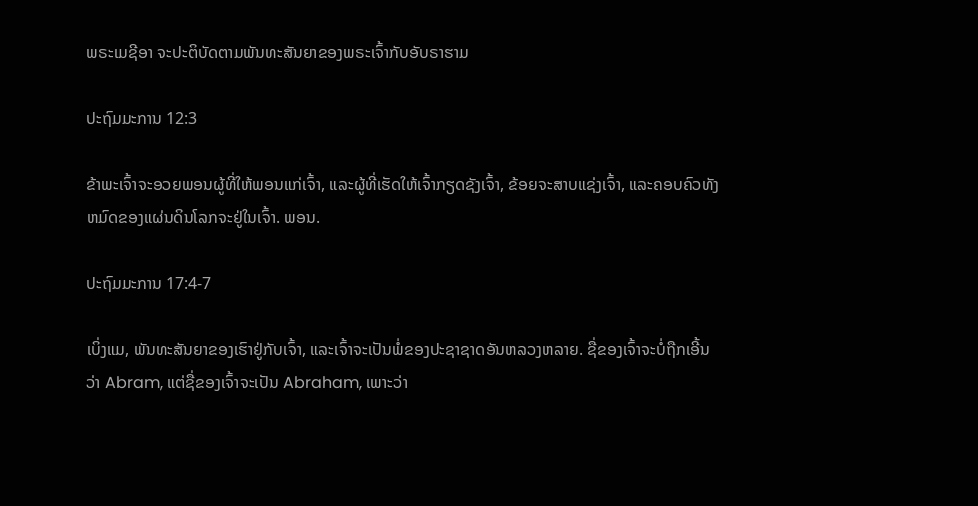ພຣະເມຊີອາ ຈະປະຕິບັດຕາມພັນທະສັນຍາຂອງພຣະເຈົ້າກັບອັບຣາຮາມ

ປະຖົມມະການ 12:3

ຂ້າພະເຈົ້າຈະອວຍພອນຜູ້ທີ່ໃຫ້ພອນແກ່ເຈົ້າ, ແລະຜູ້ທີ່ເຮັດໃຫ້ເຈົ້າກຽດຊັງເຈົ້າ, ຂ້ອຍຈະສາບແຊ່ງເຈົ້າ, ແລະຄອບຄົວທັງຫມົດຂອງແຜ່ນດິນໂລກຈະຢູ່ໃນເຈົ້າ. ພອນ.

ປະຖົມມະການ 17:4-7

ເບິ່ງແມ, ພັນທະສັນຍາຂອງເຮົາຢູ່ກັບເຈົ້າ, ແລະເຈົ້າຈະເປັນພໍ່ຂອງປະຊາຊາດອັນຫລວງຫລາຍ. ຊື່ຂອງເຈົ້າຈະບໍ່ຖືກເອີ້ນວ່າ Abram, ແຕ່ຊື່ຂອງເຈົ້າຈະເປັນ Abraham, ເພາະວ່າ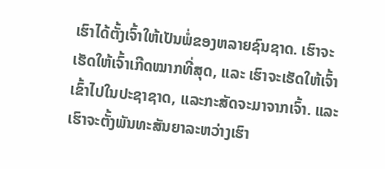ເຮົາໄດ້ຕັ້ງເຈົ້າໃຫ້ເປັນພໍ່ຂອງຫລາຍຊົນຊາດ. ເຮົາຈະເຮັດໃຫ້ເຈົ້າເກີດໝາກທີ່ສຸດ, ແລະ ເຮົາຈະເຮັດໃຫ້ເຈົ້າເຂົ້າໄປໃນປະຊາຊາດ, ແລະກະສັດຈະມາຈາກເຈົ້າ. ແລະເຮົາຈະຕັ້ງພັນທະສັນຍາລະຫວ່າງເຮົາ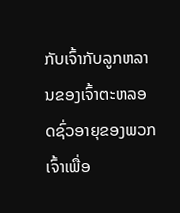ກັບເຈົ້າກັບລູກຫລານຂອງເຈົ້າຕະຫລອດຊົ່ວອາຍຸຂອງພວກເຈົ້າເພື່ອ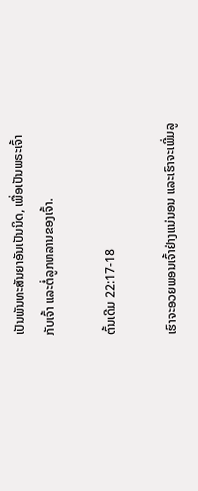ເປັນພັນທະສັນຍາອັນເປັນນິດ, ເພື່ອເປັນພຣະເຈົ້າກັບເຈົ້າ ແລະຕໍ່ລູກຫລານຂອງເຈົ້າ.

ຕົ້ນເດີມ 22:17-18

ເຮົາຈະອວຍພອນເຈົ້າຢ່າງແນ່ນອນ ແລະເຮົາຈະເພີ່ມລູ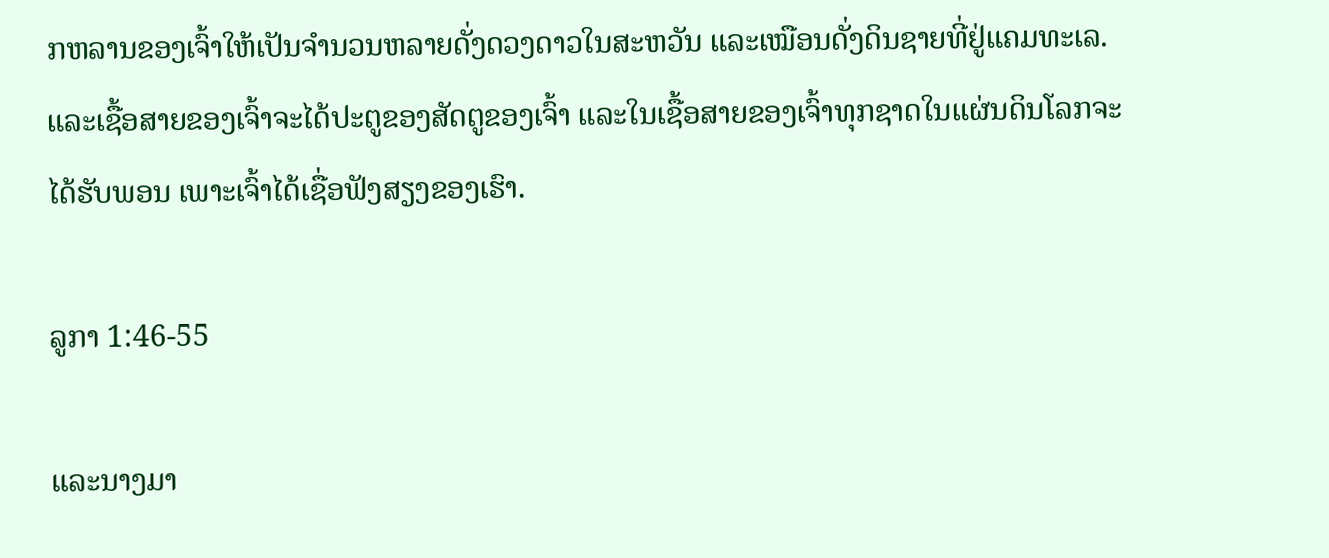ກຫລານຂອງເຈົ້າໃຫ້ເປັນຈຳນວນຫລາຍດັ່ງດວງດາວໃນສະຫວັນ ແລະເໝືອນດັ່ງດິນຊາຍທີ່ຢູ່ແຄມທະເລ. ແລະເຊື້ອສາຍຂອງເຈົ້າຈະໄດ້ປະຕູຂອງສັດຕູຂອງເຈົ້າ ແລະໃນເຊື້ອສາຍຂອງເຈົ້າທຸກຊາດໃນແຜ່ນດິນໂລກຈະໄດ້ຮັບພອນ ເພາະເຈົ້າໄດ້ເຊື່ອຟັງສຽງຂອງເຮົາ.

ລູກາ 1:46-55

ແລະນາງມາ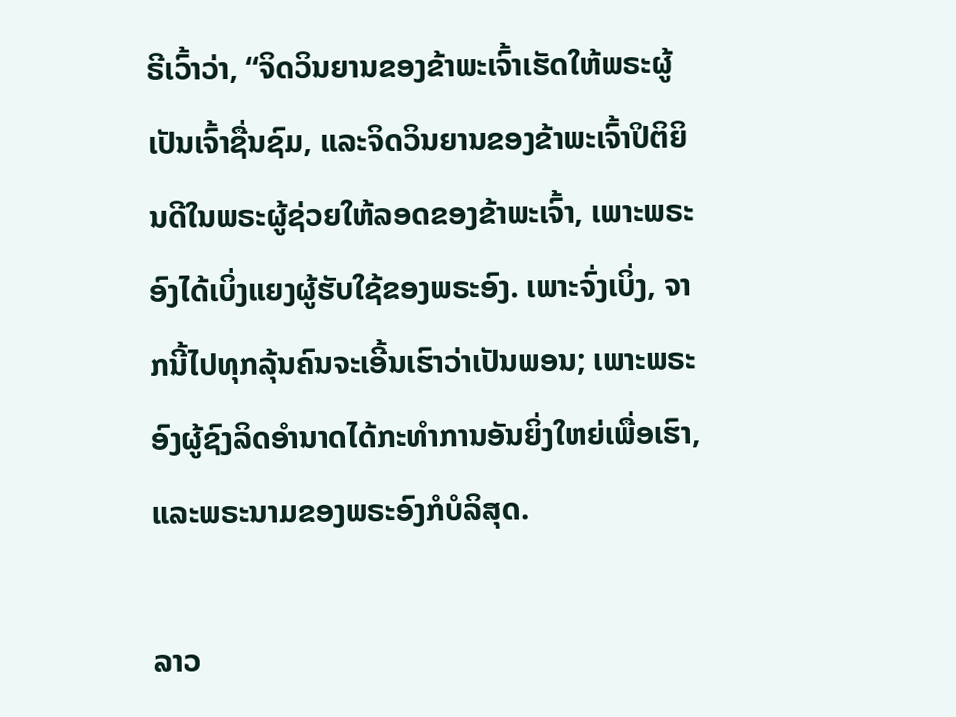ຣີເວົ້າວ່າ, “ຈິດວິນຍານຂອງຂ້າພະເຈົ້າເຮັດໃຫ້ພຣະຜູ້ເປັນເຈົ້າຊື່ນຊົມ, ແລະຈິດວິນຍານຂອງຂ້າພະເຈົ້າປິຕິຍິນດີໃນພຣະຜູ້ຊ່ວຍໃຫ້ລອດຂອງຂ້າພະເຈົ້າ, ເພາະພຣະອົງໄດ້ເບິ່ງແຍງຜູ້ຮັບໃຊ້ຂອງພຣະອົງ. ເພາະຈົ່ງເບິ່ງ, ຈາກນີ້ໄປທຸກລຸ້ນຄົນຈະເອີ້ນເຮົາວ່າເປັນພອນ; ເພາະພຣະອົງຜູ້ຊົງລິດອຳນາດໄດ້ກະທຳການອັນຍິ່ງໃຫຍ່ເພື່ອເຮົາ, ແລະພຣະນາມຂອງພຣະອົງກໍບໍລິສຸດ.

ລາວ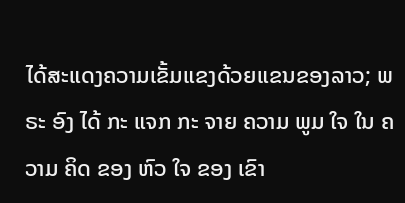ໄດ້ສະແດງຄວາມເຂັ້ມແຂງດ້ວຍແຂນຂອງລາວ; ພຣະ ອົງ ໄດ້ ກະ ແຈກ ກະ ຈາຍ ຄວາມ ພູມ ໃຈ ໃນ ຄວາມ ຄິດ ຂອງ ຫົວ ໃຈ ຂອງ ເຂົາ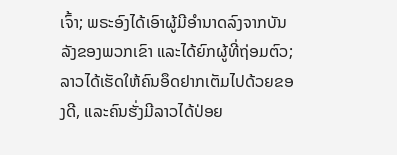ເຈົ້າ; ພຣະອົງໄດ້ເອົາຜູ້ມີອຳນາດລົງຈາກບັນລັງຂອງພວກເຂົາ ແລະໄດ້ຍົກຜູ້ທີ່ຖ່ອມຕົວ; ລາວໄດ້ເຮັດໃຫ້ຄົນອຶດຢາກເຕັມໄປດ້ວຍຂອງດີ, ແລະຄົນຮັ່ງມີລາວໄດ້ປ່ອຍ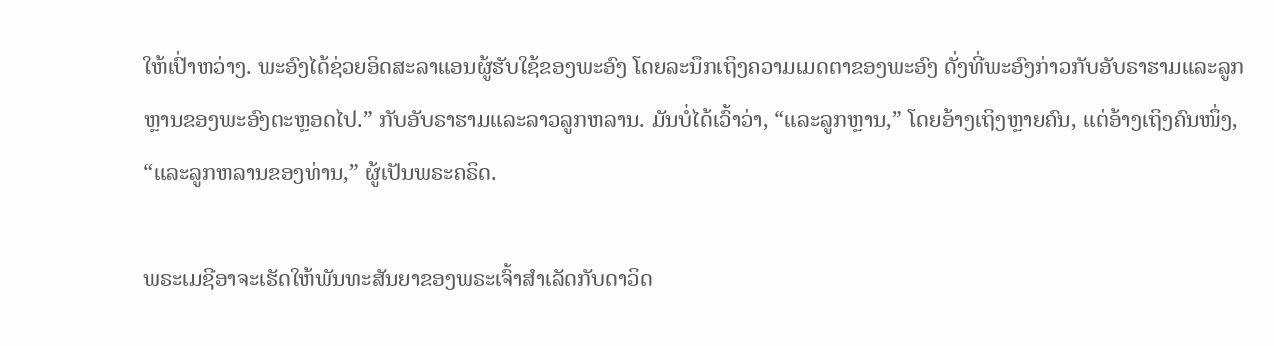ໃຫ້ເປົ່າຫວ່າງ. ພະອົງໄດ້ຊ່ວຍອິດສະລາແອນຜູ້ຮັບໃຊ້ຂອງພະອົງ ໂດຍລະນຶກເຖິງຄວາມເມດຕາຂອງພະອົງ ດັ່ງທີ່ພະອົງກ່າວກັບອັບຣາຮາມແລະລູກຫຼານຂອງພະອົງຕະຫຼອດໄປ.” ກັບອັບຣາຮາມແລະລາວລູກຫລານ. ມັນບໍ່ໄດ້ເວົ້າວ່າ, “ແລະລູກຫຼານ,” ໂດຍອ້າງເຖິງຫຼາຍຄົນ, ແຕ່ອ້າງເຖິງຄົນໜຶ່ງ, “ແລະລູກຫລານຂອງທ່ານ,” ຜູ້ເປັນພຣະຄຣິດ.

ພຣະເມຊີອາຈະເຮັດໃຫ້ພັນທະສັນຍາຂອງພຣະເຈົ້າສຳເລັດກັບດາວິດ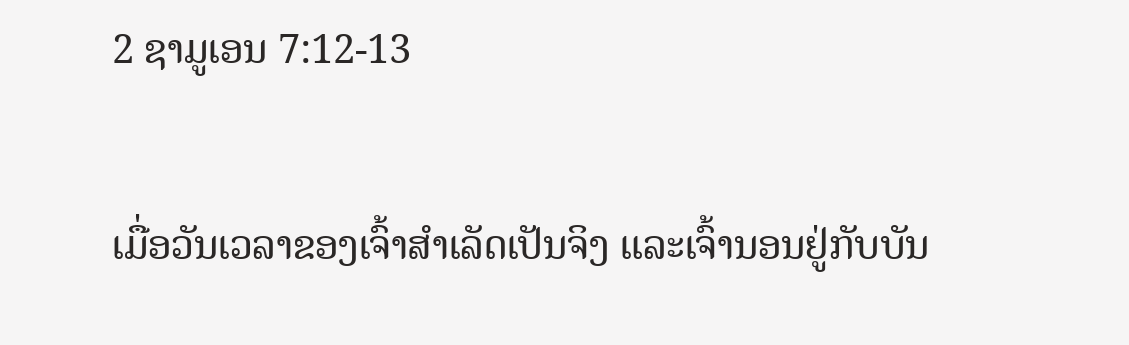2 ຊາມູເອນ 7:12-13

ເມື່ອວັນເວລາຂອງເຈົ້າສຳເລັດເປັນຈິງ ແລະເຈົ້ານອນຢູ່ກັບບັນ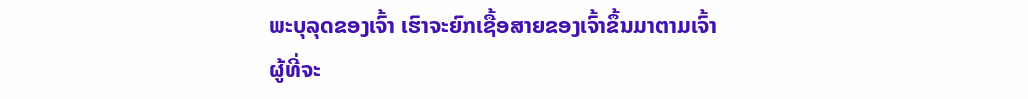ພະບຸລຸດຂອງເຈົ້າ ເຮົາຈະຍົກເຊື້ອສາຍຂອງເຈົ້າຂຶ້ນມາຕາມເຈົ້າ ຜູ້ທີ່ຈະ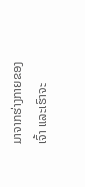ມາຈາກຮ່າງກາຍຂອງເຈົ້າ ແລະເຮົາຈະ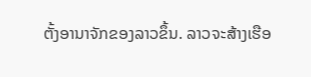ຕັ້ງອານາຈັກຂອງລາວຂຶ້ນ. ລາວຈະສ້າງເຮືອ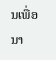ນເພື່ອນາ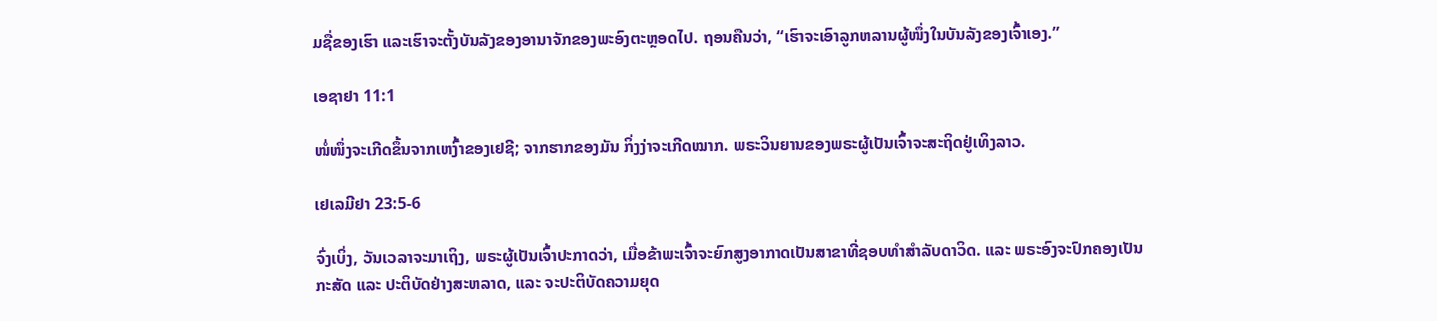ມຊື່ຂອງເຮົາ ແລະເຮົາຈະຕັ້ງບັນລັງຂອງອານາຈັກຂອງພະອົງຕະຫຼອດໄປ. ຖອນຄືນວ່າ, “ເຮົາຈະເອົາລູກຫລານຜູ້ໜຶ່ງໃນບັນລັງຂອງເຈົ້າເອງ.”

ເອຊາຢາ 11:1

ໜໍ່ໜຶ່ງຈະເກີດຂຶ້ນຈາກເຫງົ້າຂອງເຢຊີ; ຈາກຮາກຂອງມັນ ກິ່ງງ່າຈະເກີດໝາກ. ພຣະວິນຍານຂອງພຣະຜູ້ເປັນເຈົ້າຈະສະຖິດຢູ່ເທິງລາວ.

ເຢເລມີຢາ 23:5-6

ຈົ່ງເບິ່ງ, ວັນເວລາຈະມາເຖິງ, ພຣະຜູ້ເປັນເຈົ້າປະກາດວ່າ, ເມື່ອຂ້າພະເຈົ້າຈະຍົກສູງອາກາດເປັນສາຂາທີ່ຊອບທໍາສໍາລັບດາວິດ. ແລະ ພຣະອົງຈະປົກຄອງເປັນກະສັດ ແລະ ປະຕິບັດຢ່າງສະຫລາດ, ແລະ ຈະປະຕິບັດຄວາມຍຸດ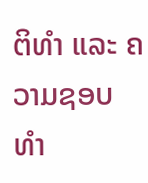ຕິທຳ ແລະ ຄວາມຊອບທຳ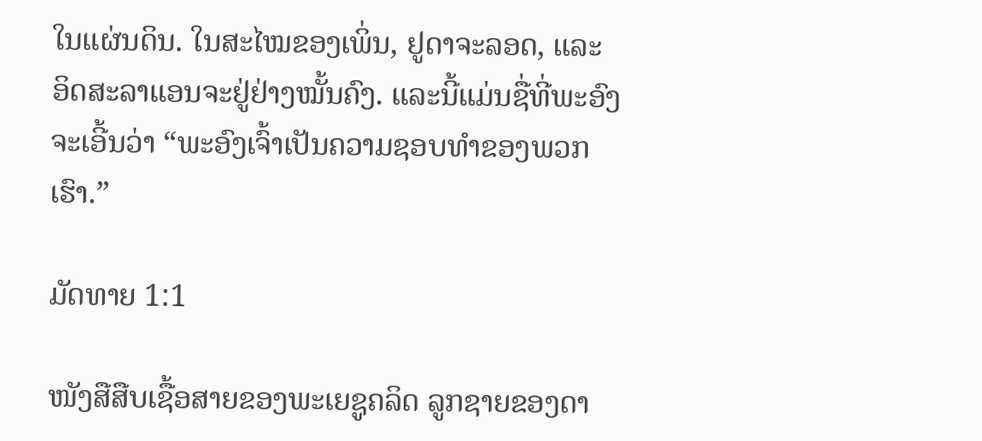ໃນແຜ່ນດິນ. ໃນສະໄໝຂອງເພິ່ນ, ຢູດາຈະລອດ, ແລະ ອິດສະລາແອນຈະຢູ່ຢ່າງໝັ້ນຄົງ. ແລະນີ້ແມ່ນຊື່ທີ່ພະອົງຈະເອີ້ນວ່າ “ພະອົງເຈົ້າເປັນຄວາມຊອບທຳຂອງພວກເຮົາ.”

ມັດທາຍ 1:1

ໜັງສືສືບເຊື້ອສາຍຂອງພະເຍຊູຄລິດ ລູກຊາຍຂອງດາ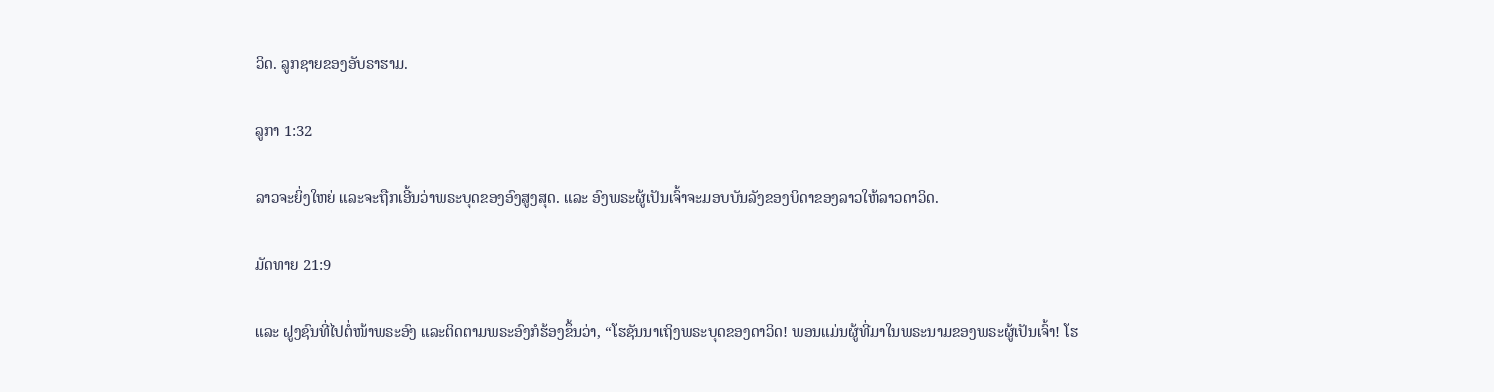ວິດ. ລູກຊາຍຂອງອັບຣາຮາມ.

ລູກາ 1:32

ລາວຈະຍິ່ງໃຫຍ່ ແລະຈະຖືກເອີ້ນວ່າພຣະບຸດຂອງອົງສູງສຸດ. ແລະ ອົງພຣະຜູ້ເປັນເຈົ້າຈະມອບບັນລັງຂອງບິດາຂອງລາວໃຫ້ລາວດາວິດ.

ມັດທາຍ 21:9

ແລະ ຝູງຊົນທີ່ໄປຕໍ່ໜ້າພຣະອົງ ແລະຕິດຕາມພຣະອົງກໍຮ້ອງຂຶ້ນວ່າ, “ໂຮຊັນນາເຖິງພຣະບຸດຂອງດາວິດ! ພອນແມ່ນຜູ້ທີ່ມາໃນພຣະນາມຂອງພຣະຜູ້ເປັນເຈົ້າ! ໂຮ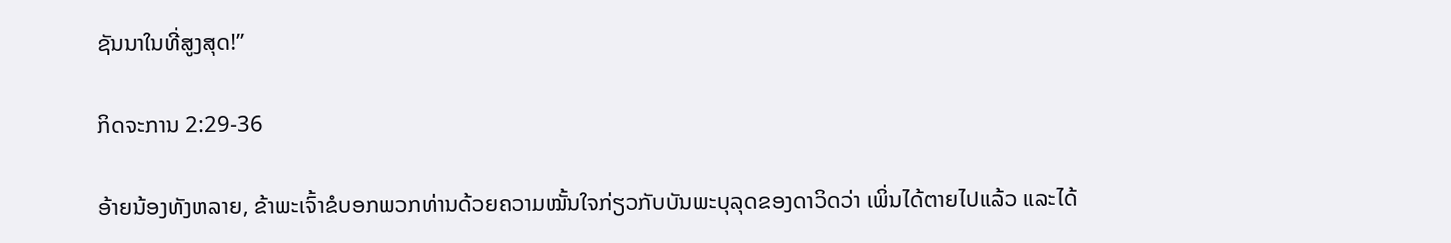ຊັນນາໃນທີ່ສູງສຸດ!”

ກິດຈະການ 2:29-36

ອ້າຍນ້ອງທັງຫລາຍ, ຂ້າພະເຈົ້າຂໍບອກພວກທ່ານດ້ວຍຄວາມໝັ້ນໃຈກ່ຽວກັບບັນພະບຸລຸດຂອງດາວິດວ່າ ເພິ່ນໄດ້ຕາຍໄປແລ້ວ ແລະໄດ້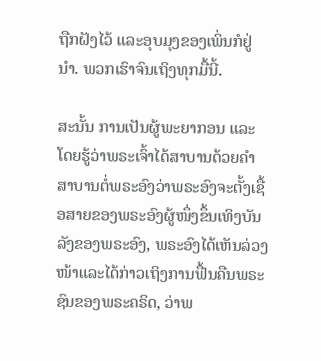ຖືກຝັງໄວ້ ແລະອຸບມຸງຂອງເພິ່ນກໍຢູ່ນຳ. ພວກເຮົາຈົນເຖິງທຸກມື້ນີ້.

ສະນັ້ນ ການເປັນຜູ້ພະຍາກອນ ແລະໂດຍຮູ້ວ່າພຣະເຈົ້າໄດ້ສາບານດ້ວຍຄຳສາບານຕໍ່ພຣະອົງວ່າພຣະອົງຈະຕັ້ງເຊື້ອສາຍຂອງພຣະອົງຜູ້ໜຶ່ງຂຶ້ນເທິງບັນລັງຂອງພຣະອົງ, ພຣະອົງໄດ້ເຫັນລ່ວງໜ້າແລະໄດ້ກ່າວເຖິງການຟື້ນຄືນພຣະຊົນຂອງພຣະຄຣິດ, ວ່າພ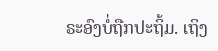ຣະອົງບໍ່ຖືກປະຖິ້ມ. ເຖິງ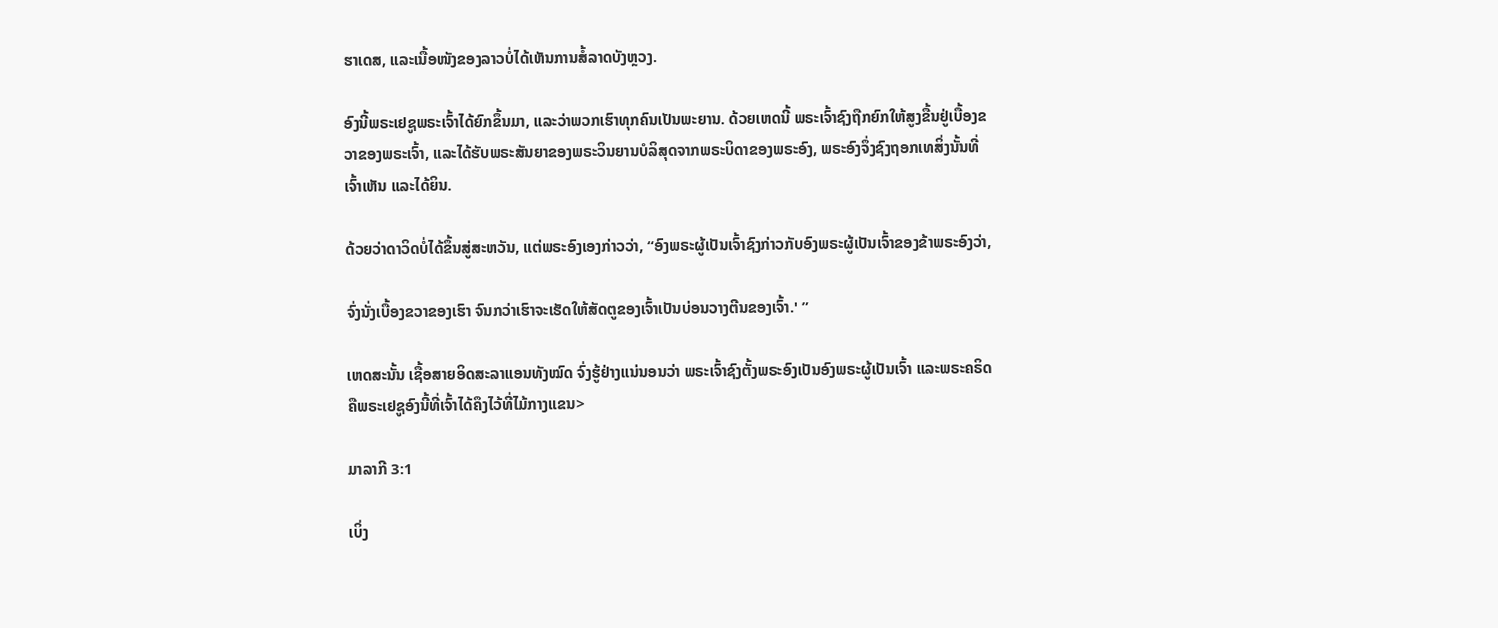ຮາເດສ, ແລະເນື້ອໜັງຂອງລາວບໍ່ໄດ້ເຫັນການສໍ້ລາດບັງຫຼວງ.

ອົງນີ້ພຣະເຢຊູພຣະເຈົ້າໄດ້ຍົກຂຶ້ນມາ, ແລະວ່າພວກເຮົາທຸກຄົນເປັນພະຍານ. ດ້ວຍເຫດນີ້ ພຣະເຈົ້າຊົງຖືກຍົກໃຫ້ສູງຂື້ນຢູ່ເບື້ອງຂວາຂອງພຣະເຈົ້າ, ແລະໄດ້ຮັບພຣະສັນຍາຂອງພຣະວິນຍານບໍລິສຸດຈາກພຣະບິດາຂອງພຣະອົງ, ພຣະອົງຈຶ່ງຊົງຖອກເທສິ່ງນັ້ນທີ່ເຈົ້າເຫັນ ແລະໄດ້ຍິນ.

ດ້ວຍວ່າດາວິດບໍ່ໄດ້ຂຶ້ນສູ່ສະຫວັນ, ແຕ່ພຣະອົງເອງກ່າວວ່າ, “ອົງພຣະຜູ້ເປັນເຈົ້າຊົງກ່າວກັບອົງພຣະຜູ້ເປັນເຈົ້າຂອງຂ້າພຣະອົງວ່າ,

ຈົ່ງນັ່ງເບື້ອງຂວາຂອງເຮົາ ຈົນກວ່າເຮົາຈະເຮັດໃຫ້ສັດຕູຂອງເຈົ້າເປັນບ່ອນວາງຕີນຂອງເຈົ້າ.' ”

ເຫດສະນັ້ນ ເຊື້ອສາຍອິດສະລາແອນທັງໝົດ ຈົ່ງຮູ້ຢ່າງແນ່ນອນວ່າ ພຣະເຈົ້າຊົງຕັ້ງພຣະອົງເປັນອົງພຣະຜູ້ເປັນເຈົ້າ ແລະພຣະຄຣິດ ຄືພຣະເຢຊູອົງນີ້ທີ່ເຈົ້າໄດ້ຄຶງໄວ້ທີ່ໄມ້ກາງແຂນ>

ມາລາກີ 3:1

ເບິ່ງ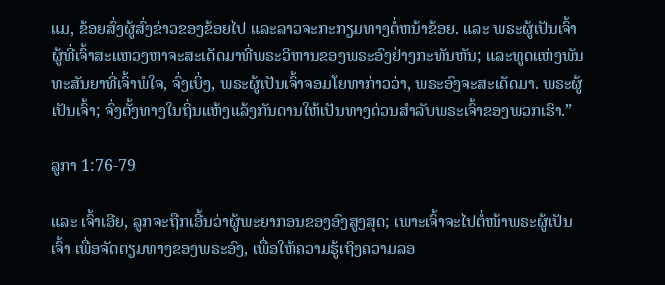ແມ, ຂ້ອຍສົ່ງຜູ້ສົ່ງຂ່າວຂອງຂ້ອຍໄປ ແລະລາວຈະກະກຽມທາງຕໍ່ຫນ້າຂ້ອຍ. ແລະ ພຣະຜູ້ເປັນເຈົ້າຜູ້ທີ່ເຈົ້າສະແຫວງຫາຈະສະເດັດມາທີ່ພຣະວິຫານຂອງພຣະອົງຢ່າງກະທັນຫັນ; ແລະທູດແຫ່ງພັນທະສັນຍາທີ່ເຈົ້າພໍໃຈ, ຈົ່ງເບິ່ງ, ພຣະຜູ້ເປັນເຈົ້າຈອມໂຍທາກ່າວວ່າ, ພຣະອົງຈະສະເດັດມາ. ພຣະຜູ້ເປັນເຈົ້າ; ຈົ່ງຕັ້ງທາງໃນຖິ່ນແຫ້ງແລ້ງກັນດານໃຫ້ເປັນທາງດ່ວນສຳລັບພຣະເຈົ້າຂອງພວກເຮົາ.”

ລູກາ 1:76-79

ແລະ ເຈົ້າເອີຍ, ລູກຈະຖືກເອີ້ນວ່າຜູ້ພະຍາກອນຂອງອົງສູງສຸດ; ເພາະເຈົ້າຈະໄປຕໍ່ໜ້າພຣະຜູ້ເປັນເຈົ້າ ເພື່ອຈັດຕຽມທາງຂອງພຣະອົງ, ເພື່ອໃຫ້ຄວາມຮູ້ເຖິງຄວາມລອ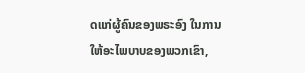ດແກ່ຜູ້ຄົນຂອງພຣະອົງ ໃນການໃຫ້ອະໄພບາບຂອງພວກເຂົາ,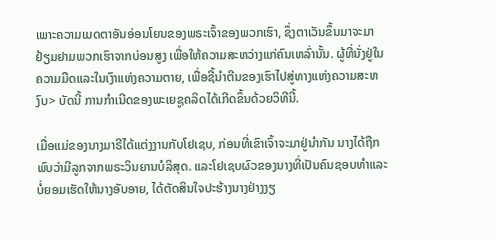ເພາະຄວາມເມດຕາອັນອ່ອນໂຍນຂອງພຣະເຈົ້າຂອງພວກເຮົາ, ຊຶ່ງຕາເວັນຂຶ້ນມາຈະມາຢ້ຽມຢາມພວກເຮົາຈາກບ່ອນສູງ ເພື່ອໃຫ້ຄວາມສະຫວ່າງແກ່ຄົນເຫລົ່ານັ້ນ. ຜູ້ທີ່ນັ່ງຢູ່ໃນຄວາມມືດແລະໃນເງົາແຫ່ງຄວາມຕາຍ, ເພື່ອຊີ້ນຳຕີນຂອງເຮົາໄປສູ່ທາງແຫ່ງຄວາມສະຫງົບ> ບັດນີ້ ການກຳເນີດຂອງພະເຍຊູຄລິດໄດ້ເກີດຂຶ້ນດ້ວຍວິທີນີ້.

ເມື່ອແມ່ຂອງນາງມາຣີໄດ້ແຕ່ງງານກັບໂຢເຊບ, ກ່ອນທີ່ເຂົາເຈົ້າຈະມາຢູ່ນຳກັນ ນາງໄດ້ຖືກພົບວ່າມີລູກຈາກພຣະວິນຍານບໍລິສຸດ. ແລະໂຢເຊບຜົວຂອງນາງທີ່ເປັນຄົນຊອບທຳແລະບໍ່ຍອມເຮັດໃຫ້ນາງອັບອາຍ, ໄດ້ຕັດສິນໃຈປະຮ້າງນາງຢ່າງງຽ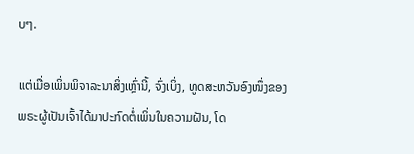ບໆ.

ແຕ່ເມື່ອເພິ່ນພິຈາລະນາສິ່ງເຫຼົ່ານີ້, ຈົ່ງເບິ່ງ, ທູດສະຫວັນອົງໜຶ່ງຂອງພຣະຜູ້ເປັນເຈົ້າໄດ້ມາປະກົດຕໍ່ເພິ່ນໃນຄວາມຝັນ, ໂດ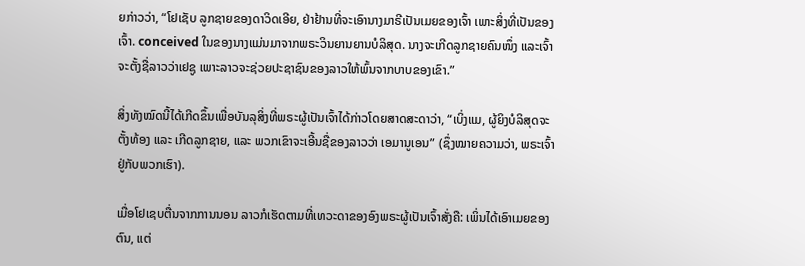ຍກ່າວວ່າ, “ໂຢເຊັບ ລູກຊາຍຂອງດາວິດເອີຍ, ຢ່າຢ້ານທີ່ຈະເອົານາງມາຣີເປັນເມຍຂອງເຈົ້າ ເພາະສິ່ງທີ່ເປັນຂອງເຈົ້າ. conceived ໃນຂອງນາງແມ່ນມາຈາກພຣະວິນຍານຍານບໍລິສຸດ. ນາງຈະເກີດລູກຊາຍຄົນໜຶ່ງ ແລະເຈົ້າຈະຕັ້ງຊື່ລາວວ່າເຢຊູ ເພາະລາວຈະຊ່ວຍປະຊາຊົນຂອງລາວໃຫ້ພົ້ນຈາກບາບຂອງເຂົາ.”

ສິ່ງທັງໝົດນີ້ໄດ້ເກີດຂຶ້ນເພື່ອບັນລຸສິ່ງທີ່ພຣະຜູ້ເປັນເຈົ້າໄດ້ກ່າວໂດຍສາດສະດາວ່າ, “ເບິ່ງແມ, ຜູ້ຍິງບໍລິສຸດຈະຕັ້ງທ້ອງ ແລະ ເກີດລູກຊາຍ, ແລະ ພວກເຂົາຈະເອີ້ນຊື່ຂອງລາວວ່າ ເອມານູເອນ” (ຊຶ່ງໝາຍຄວາມວ່າ, ພຣະເຈົ້າຢູ່ກັບພວກເຮົາ).

ເມື່ອໂຢເຊບຕື່ນຈາກການນອນ ລາວກໍເຮັດຕາມທີ່ເທວະດາຂອງອົງພຣະຜູ້ເປັນເຈົ້າສັ່ງຄື: ເພິ່ນໄດ້ເອົາເມຍຂອງຕົນ, ແຕ່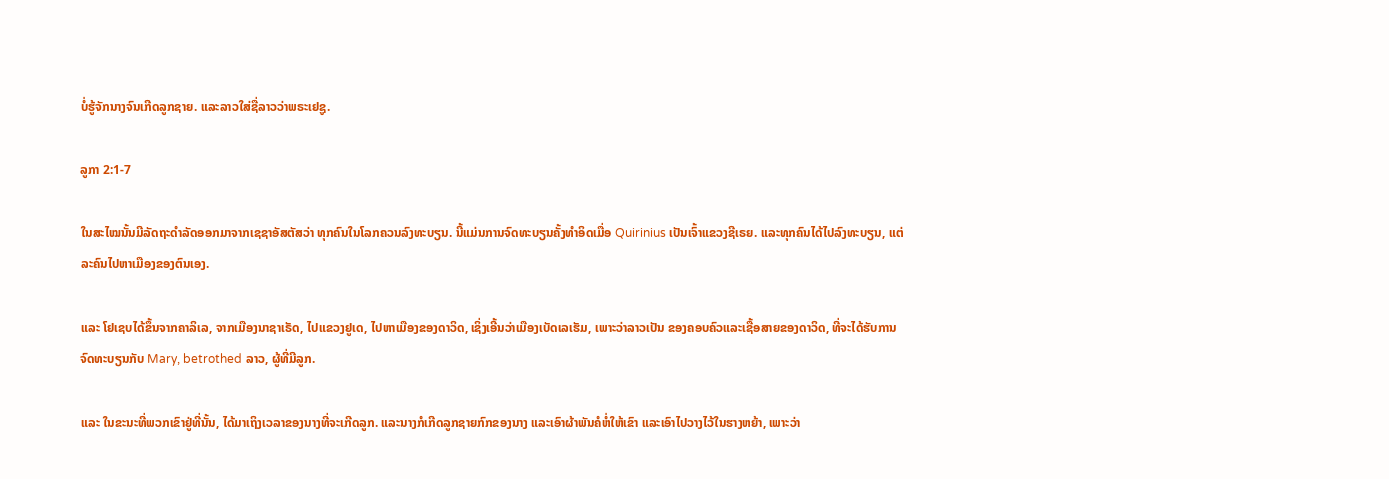ບໍ່ຮູ້ຈັກນາງຈົນເກີດລູກຊາຍ. ແລະລາວໃສ່ຊື່ລາວວ່າພຣະເຢຊູ.

ລູກາ 2:1-7

ໃນສະໄໝນັ້ນມີລັດຖະດຳລັດອອກມາຈາກເຊຊາອັສຕັສວ່າ ທຸກຄົນໃນໂລກຄວນລົງທະບຽນ. ນີ້ແມ່ນການຈົດທະບຽນຄັ້ງທຳອິດເມື່ອ Quirinius ເປັນເຈົ້າແຂວງຊີເຣຍ. ແລະທຸກຄົນໄດ້ໄປລົງທະບຽນ, ແຕ່ລະຄົນໄປຫາເມືອງຂອງຕົນເອງ.

ແລະ ໂຢເຊບໄດ້ຂຶ້ນຈາກຄາລິເລ, ຈາກເມືອງນາຊາເຣັດ, ໄປແຂວງຢູເດ, ໄປຫາເມືອງຂອງດາວິດ, ເຊິ່ງເອີ້ນວ່າເມືອງເບັດເລເຮັມ, ເພາະວ່າລາວເປັນ ຂອງຄອບຄົວແລະເຊື້ອສາຍຂອງດາວິດ, ທີ່ຈະໄດ້ຮັບການຈົດທະບຽນກັບ Mary, betrothed ລາວ, ຜູ້ທີ່ມີລູກ.

ແລະ ໃນຂະນະທີ່ພວກເຂົາຢູ່ທີ່ນັ້ນ, ໄດ້ມາເຖິງເວລາຂອງນາງທີ່ຈະເກີດລູກ. ແລະນາງກໍເກີດລູກຊາຍກົກຂອງນາງ ແລະເອົາຜ້າພັນຄໍຫໍ່ໃຫ້ເຂົາ ແລະເອົາໄປວາງໄວ້ໃນຮາງຫຍ້າ, ເພາະວ່າ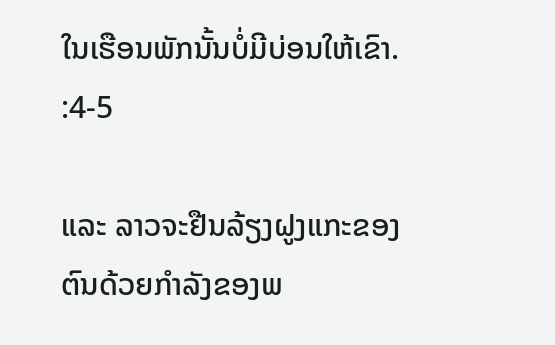ໃນເຮືອນພັກນັ້ນບໍ່ມີບ່ອນໃຫ້ເຂົາ. :4-5

ແລະ ລາວຈະຢືນລ້ຽງຝູງແກະຂອງຕົນດ້ວຍກຳລັງຂອງພ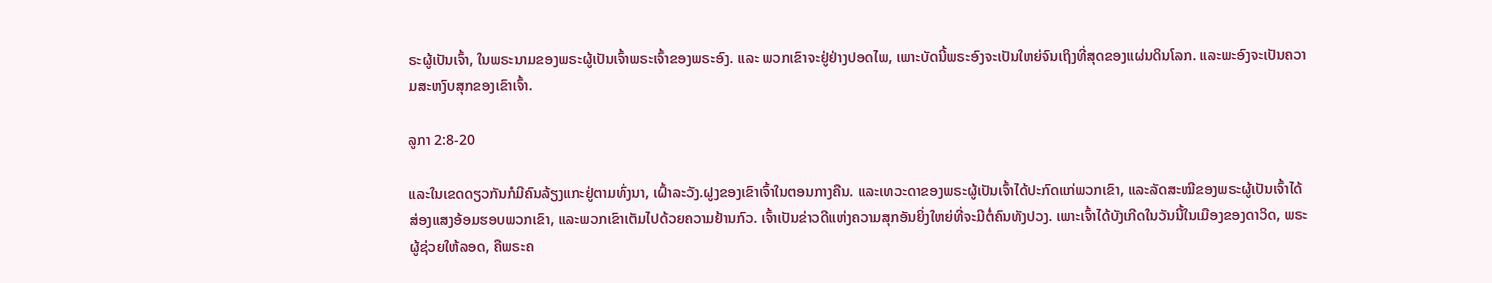ຣະຜູ້ເປັນເຈົ້າ, ໃນພຣະນາມຂອງພຣະຜູ້ເປັນເຈົ້າພຣະເຈົ້າຂອງພຣະອົງ. ແລະ ພວກເຂົາຈະຢູ່ຢ່າງປອດໄພ, ເພາະບັດນີ້ພຣະອົງຈະເປັນໃຫຍ່ຈົນເຖິງທີ່ສຸດຂອງແຜ່ນດິນໂລກ. ແລະພະອົງຈະເປັນຄວາມສະຫງົບສຸກຂອງເຂົາເຈົ້າ.

ລູກາ 2:8-20

ແລະໃນເຂດດຽວກັນກໍມີຄົນລ້ຽງແກະຢູ່ຕາມທົ່ງນາ, ເຝົ້າລະວັງ.ຝູງຂອງເຂົາເຈົ້າໃນຕອນກາງຄືນ. ແລະເທວະດາຂອງພຣະຜູ້ເປັນເຈົ້າໄດ້ປະກົດແກ່ພວກເຂົາ, ແລະລັດສະໝີຂອງພຣະຜູ້ເປັນເຈົ້າໄດ້ສ່ອງແສງອ້ອມຮອບພວກເຂົາ, ແລະພວກເຂົາເຕັມໄປດ້ວຍຄວາມຢ້ານກົວ. ເຈົ້າເປັນຂ່າວດີແຫ່ງຄວາມສຸກອັນຍິ່ງໃຫຍ່ທີ່ຈະມີຕໍ່ຄົນທັງປວງ. ເພາະເຈົ້າໄດ້ບັງເກີດໃນວັນນີ້ໃນເມືອງຂອງດາວິດ, ພຣະຜູ້ຊ່ວຍໃຫ້ລອດ, ຄືພຣະຄ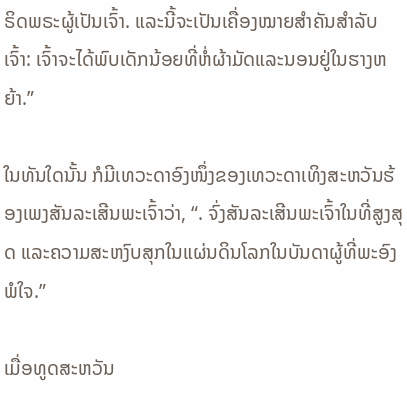ຣິດພຣະຜູ້ເປັນເຈົ້າ. ແລະນີ້ຈະເປັນເຄື່ອງໝາຍສຳຄັນສຳລັບເຈົ້າ: ເຈົ້າຈະໄດ້ພົບເດັກນ້ອຍທີ່ຫໍ່ຜ້າມັດແລະນອນຢູ່ໃນຮາງຫຍ້າ.”

ໃນທັນໃດນັ້ນ ກໍມີເທວະດາອົງໜຶ່ງຂອງເທວະດາເທິງສະຫວັນຮ້ອງເພງສັນລະເສີນພະເຈົ້າວ່າ, “. ຈົ່ງສັນລະເສີນພະເຈົ້າໃນທີ່ສູງສຸດ ແລະຄວາມສະຫງົບສຸກໃນແຜ່ນດິນໂລກໃນບັນດາຜູ້ທີ່ພະອົງພໍໃຈ.”

ເມື່ອທູດສະຫວັນ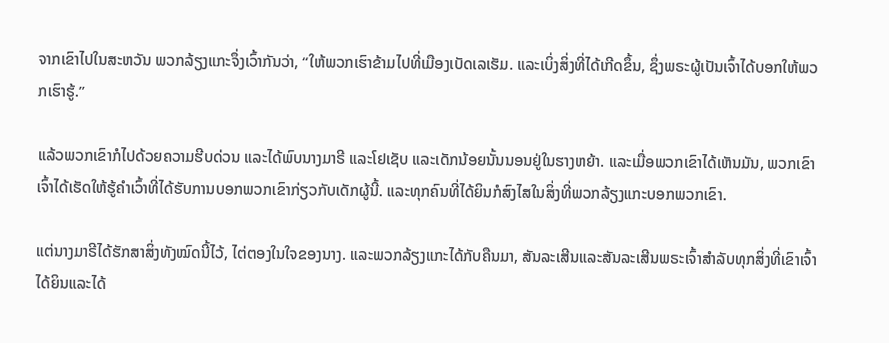ຈາກເຂົາໄປໃນສະຫວັນ ພວກລ້ຽງແກະຈຶ່ງເວົ້າກັນວ່າ, “ໃຫ້ພວກເຮົາຂ້າມໄປທີ່ເມືອງເບັດເລເຮັມ. ແລະເບິ່ງສິ່ງທີ່ໄດ້ເກີດຂຶ້ນ, ຊຶ່ງພຣະຜູ້ເປັນເຈົ້າໄດ້ບອກໃຫ້ພວກເຮົາຮູ້.”

ແລ້ວພວກເຂົາກໍໄປດ້ວຍຄວາມຮີບດ່ວນ ແລະໄດ້ພົບນາງມາຣີ ແລະໂຢເຊັບ ແລະເດັກນ້ອຍນັ້ນນອນຢູ່ໃນຮາງຫຍ້າ. ແລະເມື່ອພວກເຂົາໄດ້ເຫັນມັນ, ພວກເຂົາເຈົ້າໄດ້ເຮັດໃຫ້ຮູ້ຄໍາເວົ້າທີ່ໄດ້ຮັບການບອກພວກເຂົາກ່ຽວກັບເດັກຜູ້ນີ້. ແລະທຸກຄົນທີ່ໄດ້ຍິນກໍສົງໄສໃນສິ່ງທີ່ພວກລ້ຽງແກະບອກພວກເຂົາ.

ແຕ່ນາງມາຣີໄດ້ຮັກສາສິ່ງທັງໝົດນີ້ໄວ້, ໄຕ່ຕອງໃນໃຈຂອງນາງ. ແລະພວກລ້ຽງແກະໄດ້ກັບຄືນມາ, ສັນລະເສີນແລະສັນລະເສີນພຣະເຈົ້າສໍາລັບທຸກສິ່ງທີ່ເຂົາເຈົ້າໄດ້ຍິນແລະໄດ້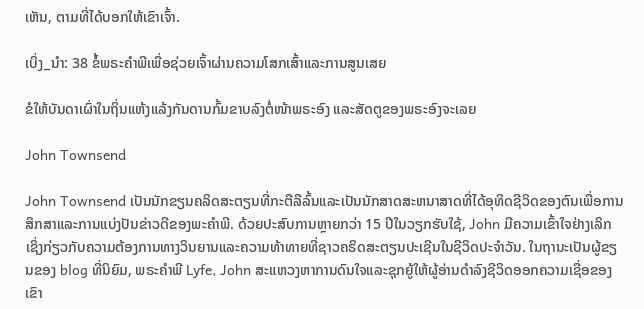ເຫັນ, ຕາມທີ່ໄດ້ບອກໃຫ້ເຂົາເຈົ້າ.

ເບິ່ງ_ນຳ: 38 ຂໍ້ພຣະຄໍາພີເພື່ອຊ່ວຍເຈົ້າຜ່ານຄວາມໂສກເສົ້າແລະການສູນເສຍ

ຂໍໃຫ້ບັນດາເຜົ່າໃນຖິ່ນແຫ້ງແລ້ງກັນດານກົ້ມຂາບລົງຕໍ່ໜ້າພຣະອົງ ແລະສັດຕູຂອງພຣະອົງຈະເລຍ

John Townsend

John Townsend ເປັນນັກຂຽນຄລິດສະຕຽນທີ່ກະຕືລືລົ້ນແລະເປັນນັກສາດສະຫນາສາດທີ່ໄດ້ອຸທິດຊີວິດຂອງຕົນເພື່ອການສຶກສາແລະການແບ່ງປັນຂ່າວດີຂອງພະຄໍາພີ. ດ້ວຍປະສົບການຫຼາຍກວ່າ 15 ປີໃນວຽກຮັບໃຊ້, John ມີຄວາມເຂົ້າໃຈຢ່າງເລິກເຊິ່ງກ່ຽວກັບຄວາມຕ້ອງການທາງວິນຍານແລະຄວາມທ້າທາຍທີ່ຊາວຄຣິດສະຕຽນປະເຊີນໃນຊີວິດປະຈໍາວັນ. ໃນຖານະເປັນຜູ້ຂຽນຂອງ blog ທີ່ນິຍົມ, ພຣະຄໍາພີ Lyfe, John ສະແຫວງຫາການດົນໃຈແລະຊຸກຍູ້ໃຫ້ຜູ້ອ່ານດໍາລົງຊີວິດອອກຄວາມເຊື່ອຂອງເຂົາ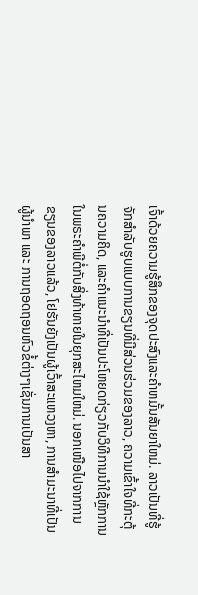ເຈົ້າດ້ວຍຄວາມຮູ້ສຶກຂອງຈຸດປະສົງແລະຄໍາຫມັ້ນສັນຍາໃຫມ່. ລາວເປັນທີ່ຮູ້ຈັກສໍາລັບຮູບແບບການຂຽນທີ່ມີສ່ວນຮ່ວມຂອງລາວ, ຄວາມເຂົ້າໃຈທີ່ກະຕຸ້ນຄວາມຄິດ, ແລະຄໍາແນະນໍາທີ່ເປັນປະໂຫຍດກ່ຽວກັບວິທີການນໍາໃຊ້ຫຼັກການໃນພຣະຄໍາພີຕໍ່ກັບສິ່ງທ້າທາຍໃນຍຸກສະໄຫມໃຫມ່. ນອກເໜືອໄປຈາກການຂຽນຂອງລາວແລ້ວ, ໂຢຮັນຍັງເປັນຜູ້ເວົ້າສະແຫວງຫາ, ການສຳມະນາທີ່ເປັນຜູ້ນຳພາ ແລະ ການຖອດຖອນຫົວຂໍ້ຕ່າງໆເຊັ່ນການເປັນສາ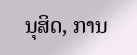ນຸສິດ, ການ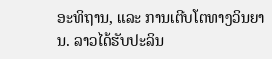ອະທິຖານ, ແລະ ການເຕີບໂຕທາງວິນຍານ. ລາວໄດ້ຮັບປະລິນ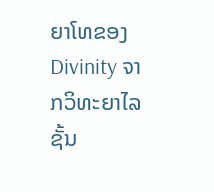ຍາໂທຂອງ Divinity ຈາກວິທະຍາໄລຊັ້ນ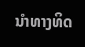ນໍາທາງທິດ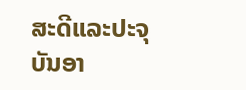ສະດີແລະປະຈຸບັນອາ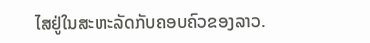ໄສຢູ່ໃນສະຫະລັດກັບຄອບຄົວຂອງລາວ.